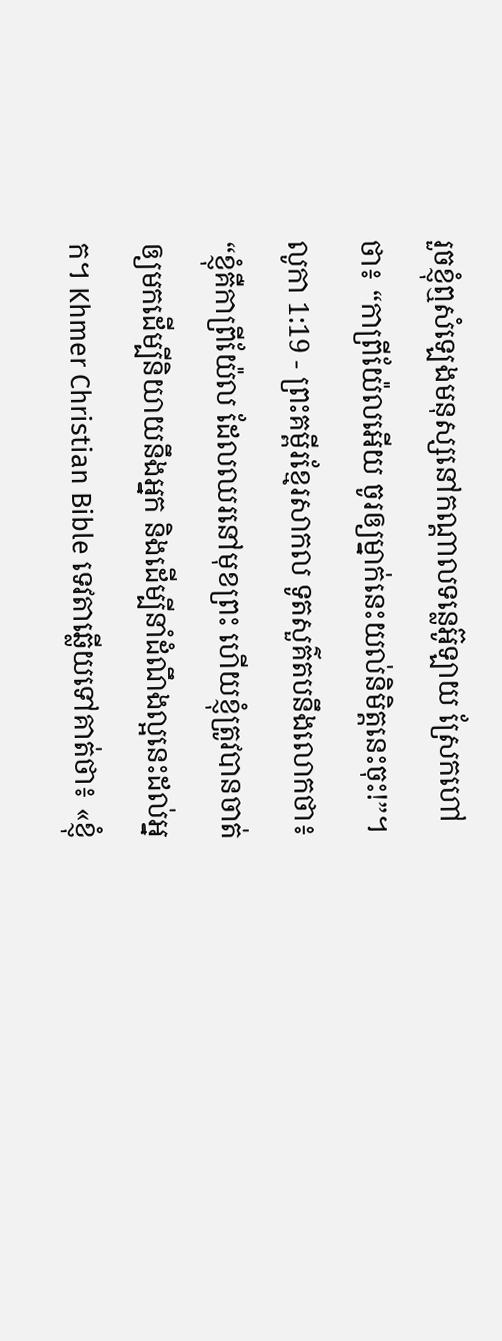រួចខ្ញុំឮសំឡេងមនុស្សនៅកណ្ដាលទន្លេអ៊ូឡាយ ស្រែកហៅថា៖ “កាពី្រយ៉ែលអើយ ចូរឲ្យម្នាក់នេះយល់និមិត្តនេះចុះ!”។
លូកា 1:19 - ព្រះគម្ពីរខ្មែរសាកល ទូតសួគ៌តបនឹងលោកថា៖ “ខ្ញុំគឺកាព្រីយ៉ែល ដែលឈរនៅមុខព្រះ ហើយខ្ញុំត្រូវបានចាត់ឲ្យមកដើម្បីនិយាយនឹងអ្នក និងដើម្បីនាំដំណឹងល្អនេះដល់អ្នក។ Khmer Christian Bible ទេវតាឆ្លើយទៅគាត់ថា៖ «ខ្ញុំ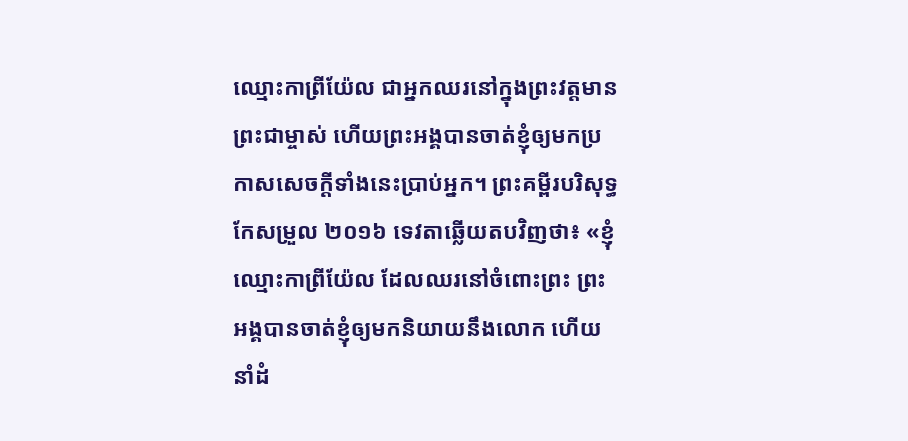ឈ្មោះកាព្រីយ៉ែល ជាអ្នកឈរនៅក្នុងព្រះវត្ដមានព្រះជាម្ចាស់ ហើយព្រះអង្គបានចាត់ខ្ញុំឲ្យមកប្រកាសសេចក្ដីទាំងនេះប្រាប់អ្នក។ ព្រះគម្ពីរបរិសុទ្ធកែសម្រួល ២០១៦ ទេវតាឆ្លើយតបវិញថា៖ «ខ្ញុំឈ្មោះកាព្រីយ៉ែល ដែលឈរនៅចំពោះព្រះ ព្រះអង្គបានចាត់ខ្ញុំឲ្យមកនិយាយនឹងលោក ហើយនាំដំ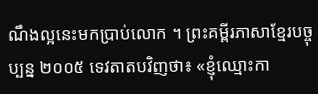ណឹងល្អនេះមកប្រាប់លោក ។ ព្រះគម្ពីរភាសាខ្មែរបច្ចុប្បន្ន ២០០៥ ទេវតាតបវិញថា៖ «ខ្ញុំឈ្មោះកា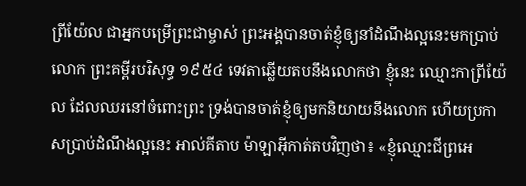ព្រីយ៉ែល ជាអ្នកបម្រើព្រះជាម្ចាស់ ព្រះអង្គបានចាត់ខ្ញុំឲ្យនាំដំណឹងល្អនេះមកប្រាប់លោក ព្រះគម្ពីរបរិសុទ្ធ ១៩៥៤ ទេវតាឆ្លើយតបនឹងលោកថា ខ្ញុំនេះ ឈ្មោះកាព្រីយ៉ែល ដែលឈរនៅចំពោះព្រះ ទ្រង់បានចាត់ខ្ញុំឲ្យមកនិយាយនឹងលោក ហើយប្រកាសប្រាប់ដំណឹងល្អនេះ អាល់គីតាប ម៉ាឡាអ៊ីកាត់តបវិញថា៖ «ខ្ញុំឈ្មោះជីព្រអេ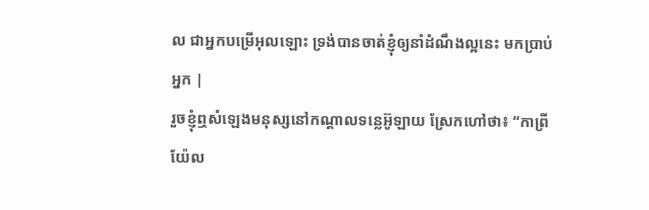ល ជាអ្នកបម្រើអុលឡោះ ទ្រង់បានចាត់ខ្ញុំឲ្យនាំដំណឹងល្អនេះ មកប្រាប់អ្នក |
រួចខ្ញុំឮសំឡេងមនុស្សនៅកណ្ដាលទន្លេអ៊ូឡាយ ស្រែកហៅថា៖ “កាពី្រយ៉ែល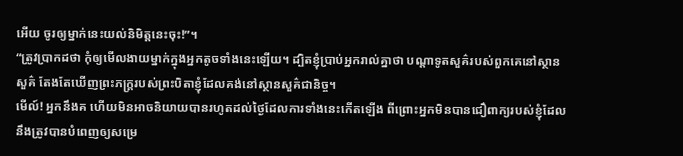អើយ ចូរឲ្យម្នាក់នេះយល់និមិត្តនេះចុះ!”។
“ត្រូវប្រាកដថា កុំឲ្យមើលងាយម្នាក់ក្នុងអ្នកតូចទាំងនេះឡើយ។ ដ្បិតខ្ញុំប្រាប់អ្នករាល់គ្នាថា បណ្ដាទូតសួគ៌របស់ពួកគេនៅស្ថានសួគ៌ តែងតែឃើញព្រះភក្ត្ររបស់ព្រះបិតាខ្ញុំដែលគង់នៅស្ថានសួគ៌ជានិច្ច។
មើល៍! អ្នកនឹងគ ហើយមិនអាចនិយាយបានរហូតដល់ថ្ងៃដែលការទាំងនេះកើតឡើង ពីព្រោះអ្នកមិនបានជឿពាក្យរបស់ខ្ញុំដែលនឹងត្រូវបានបំពេញឲ្យសម្រេ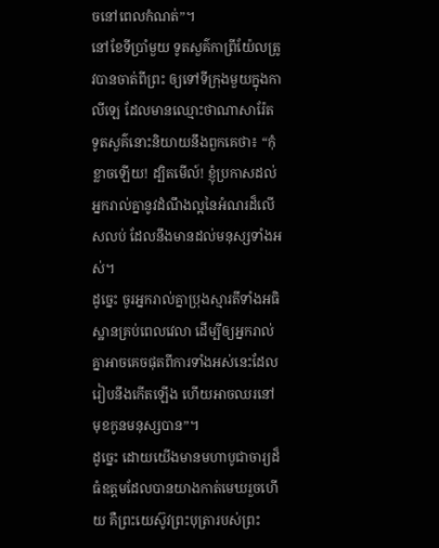ចនៅពេលកំណត់”។
នៅខែទីប្រាំមួយ ទូតសួគ៌កាព្រីយ៉ែលត្រូវបានចាត់ពីព្រះ ឲ្យទៅទីក្រុងមួយក្នុងកាលីឡេ ដែលមានឈ្មោះថាណាសារ៉ែត
ទូតសួគ៌នោះនិយាយនឹងពួកគេថា៖ “កុំខ្លាចឡើយ! ដ្បិតមើល៍! ខ្ញុំប្រកាសដល់អ្នករាល់គ្នានូវដំណឹងល្អនៃអំណរដ៏លើសលប់ ដែលនឹងមានដល់មនុស្សទាំងអស់។
ដូច្នេះ ចូរអ្នករាល់គ្នាប្រុងស្មារតីទាំងអធិស្ឋានគ្រប់ពេលវេលា ដើម្បីឲ្យអ្នករាល់គ្នាអាចគេចផុតពីការទាំងអស់នេះដែលរៀបនឹងកើតឡើង ហើយអាចឈរនៅមុខកូនមនុស្សបាន”។
ដូច្នេះ ដោយយើងមានមហាបូជាចារ្យដ៏ធំឧត្ដមដែលបានយាងកាត់មេឃរួចហើយ គឺព្រះយេស៊ូវព្រះបុត្រារបស់ព្រះ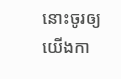នោះចូរឲ្យយើងកា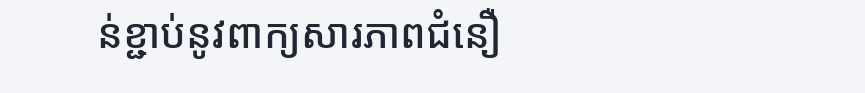ន់ខ្ជាប់នូវពាក្យសារភាពជំនឿ